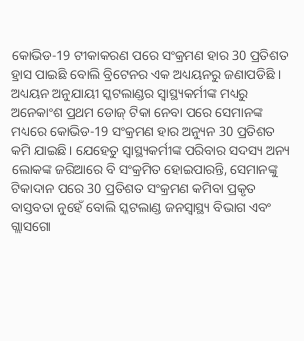କୋଭିଡ-19 ଟୀକାକରଣ ପରେ ସଂକ୍ରମଣ ହାର 30 ପ୍ରତିଶତ ହ୍ରାସ ପାଇଛି ବୋଲି ବ୍ରିଟେନର ଏକ ଅଧ୍ୟୟନରୁ ଜଣାପଡିଛି । ଅଧ୍ୟୟନ ଅନୁଯାୟୀ ସ୍କଟଲାଣ୍ଡର ସ୍ବାସ୍ଥ୍ୟକର୍ମୀଙ୍କ ମଧ୍ୟରୁ ଅନେକାଂଶ ପ୍ରଥମ ଡୋଜ୍ ଟିକା ନେବା ପରେ ସେମାନଙ୍କ ମଧ୍ୟରେ କୋଭିଡ-19 ସଂକ୍ରମଣ ହାର ଅନ୍ୟୁନ 30 ପ୍ରତିଶତ କମି ଯାଇଛି। ଯେହେତୁ ସ୍ବାସ୍ଥ୍ୟକର୍ମୀଙ୍କ ପରିବାର ସଦସ୍ୟ ଅନ୍ୟ ଲୋକଙ୍କ ଜରିଆରେ ବି ସଂକ୍ରମିତ ହୋଇପାରନ୍ତି, ସେମାନଙ୍କୁ ଟିକାଦାନ ପରେ 30 ପ୍ରତିଶତ ସଂକ୍ରମଣ କମିବା ପ୍ରକୃତ ବାସ୍ତବତା ନୁହେଁ ବୋଲି ସ୍କଟଲାଣ୍ଡ ଜନସ୍ବାସ୍ଥ୍ୟ ବିଭାଗ ଏବଂ ଗ୍ଲାସଗୋ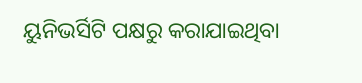ୟୁନିଭର୍ସିଟି ପକ୍ଷରୁ କରାଯାଇଥିବା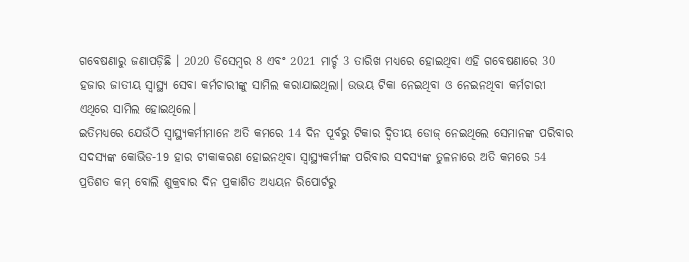ଗବେଷଣାରୁ ଜଣାପଡ଼ିଛି । 2020 ଡିସେମ୍ବର 8 ଏବଂ 2021 ମାର୍ଚ୍ଚ 3 ତାରିଖ ମଧ୍ୟରେ ହୋଇଥିବା ଏହି ଗବେଷଣାରେ 30 ହଜାର ଜାତୀୟ ସ୍ବାସ୍ଥ୍ୟ ସେବା କର୍ମଚାରୀଙ୍କୁ ସାମିଲ କରାଯାଇଥିଲା। ଉଭୟ ଟିକା ନେଇଥିବା ଓ ନେଇନଥିବା କର୍ମଚାରୀ ଏଥିରେ ସାମିଲ ହୋଇଥିଲେ।
ଇତିମଧ୍ୟରେ ଯେଉଁଠି ସ୍ବାସ୍ଥ୍ୟକର୍ମୀମାନେ ଅତି କମରେ 14 ଦିନ ପୂର୍ବରୁ ଟିକାର ଦ୍ବିତୀୟ ଡୋଜ୍ ନେଇଥିଲେ ସେମାନଙ୍କ ପରିବାର ସଦସ୍ୟଙ୍କ କୋଭିଡ-19 ହାର ଟୀକାକରଣ ହୋଇନଥିବା ସ୍ବାସ୍ଥ୍ୟକର୍ମୀଙ୍କ ପରିବାର ସଦସ୍ୟଙ୍କ ତୁଳନାରେ ଅତି କମରେ 54 ପ୍ରତିଶତ କମ୍ ବୋଲି ଶୁକ୍ରବାର ଦିନ ପ୍ରକାଶିତ ଅଧ୍ୟୟନ ରିପୋର୍ଟରୁ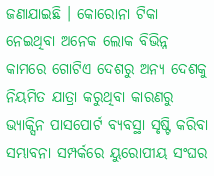ଜଣାଯାଇଛି । କୋରୋନା ଟିକା ନେଇଥିବା ଅନେକ ଲୋକ ବିଭିନ୍ନ କାମରେ ଗୋଟିଏ ଦେଶରୁ ଅନ୍ୟ ଦେଶକୁ ନିୟମିତ ଯାତ୍ରା କରୁଥିବା କାରଣରୁ ଭ୍ୟାକ୍ସିନ ପାସପୋର୍ଟ ବ୍ୟବସ୍ଥା ସୃଷ୍ଟି କରିବା ସମ୍ଭାବନା ସମ୍ପର୍କରେ ୟୁରୋପୀୟ ସଂଘର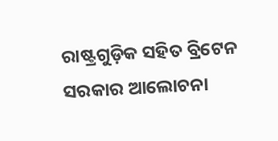ରାଷ୍ଟ୍ରଗୁଡ଼ିକ ସହିତ ବ୍ରିଟେନ ସରକାର ଆଲୋଚନା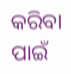କରିବା ପାଇଁ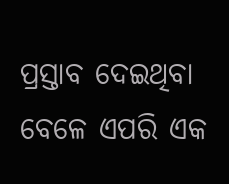ପ୍ରସ୍ତାବ ଦେଇଥିବା ବେଳେ ଏପରି ଏକ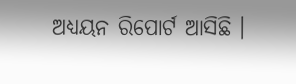ଅଧ୍ୟୟନ ରିପୋର୍ଟ ଆସିଛି ।